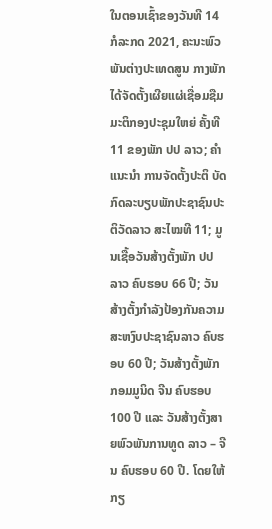ໃນຕອນເຊົ້າຂອງວັນທີ 14 ກໍລະກດ 2021, ຄະນະພົວພັນຕ່າງປະເທດສູນ ກາງພັກ ໄດ້ຈັດຕັ້ງເຜີຍແຜ່ເຊື່ອມຊືມມະຕິກອງປະຊຸມໃຫຍ່ ຄັ້ງທີ 11 ຂອງພັກ ປປ ລາວ; ຄໍາແນະນໍາ ການຈັດຕັ້ງປະຕິ ບັດກົດລະບຽບພັກປະຊາຊົນປະຕິວັດລາວ ສະໄໝທີ 11; ມູນເຊື້ອວັນສ້າງຕັ້ງພັກ ປປ ລາວ ຄົບຮອບ 66 ປີ; ວັນສ້າງຕັ້ງກໍາລັງປ້ອງກັນຄວາມສະຫງົບປະຊາຊົນລາວ ຄົບຮອບ 60 ປີ; ວັນສ້າງຕັ້ງພັກກອມມູນິດ ຈີນ ຄົບຮອບ 100 ປີ ແລະ ວັນສ້າງຕັ້ງສາຍພົວພັນການທູດ ລາວ – ຈີນ ຄົບຮອບ 60 ປີ. ໂດຍໃຫ້ກຽ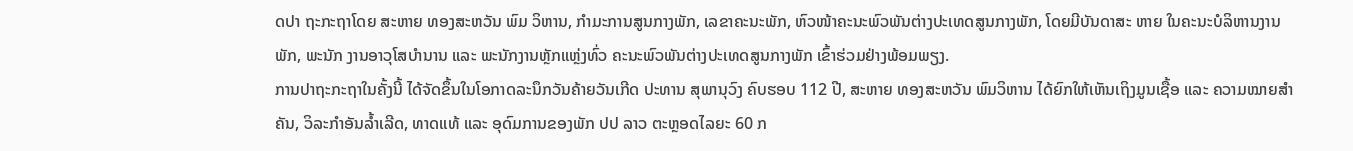ດປາ ຖະກະຖາໂດຍ ສະຫາຍ ທອງສະຫວັນ ພົມ ວິຫານ, ກໍາມະການສູນກາງພັກ, ເລຂາຄະນະພັກ, ຫົວໜ້າຄະນະພົວພັນຕ່າງປະເທດສູນກາງພັກ, ໂດຍມີບັນດາສະ ຫາຍ ໃນຄະນະບໍລິຫານງານພັກ, ພະນັກ ງານອາວຸໂສບໍານານ ແລະ ພະນັກງານຫຼັກແຫຼ່ງທົ່ວ ຄະນະພົວພັນຕ່າງປະເທດສູນກາງພັກ ເຂົ້າຮ່ວມຢ່າງພ້ອມພຽງ.
ການປາຖະກະຖາໃນຄັ້ງນີ້ ໄດ້ຈັດຂຶ້ນໃນໂອກາດລະນຶກວັນຄ້າຍວັນເກີດ ປະທານ ສຸພານຸວົງ ຄົບຮອບ 112 ປີ, ສະຫາຍ ທອງສະຫວັນ ພົມວິຫານ ໄດ້ຍົກໃຫ້ເຫັນເຖິງມູນເຊື້ອ ແລະ ຄວາມໝາຍສໍາຄັນ, ວິລະກຳອັນລ້ຳເລີດ, ທາດແທ້ ແລະ ອຸດົມການຂອງພັກ ປປ ລາວ ຕະຫຼອດໄລຍະ 60 ກ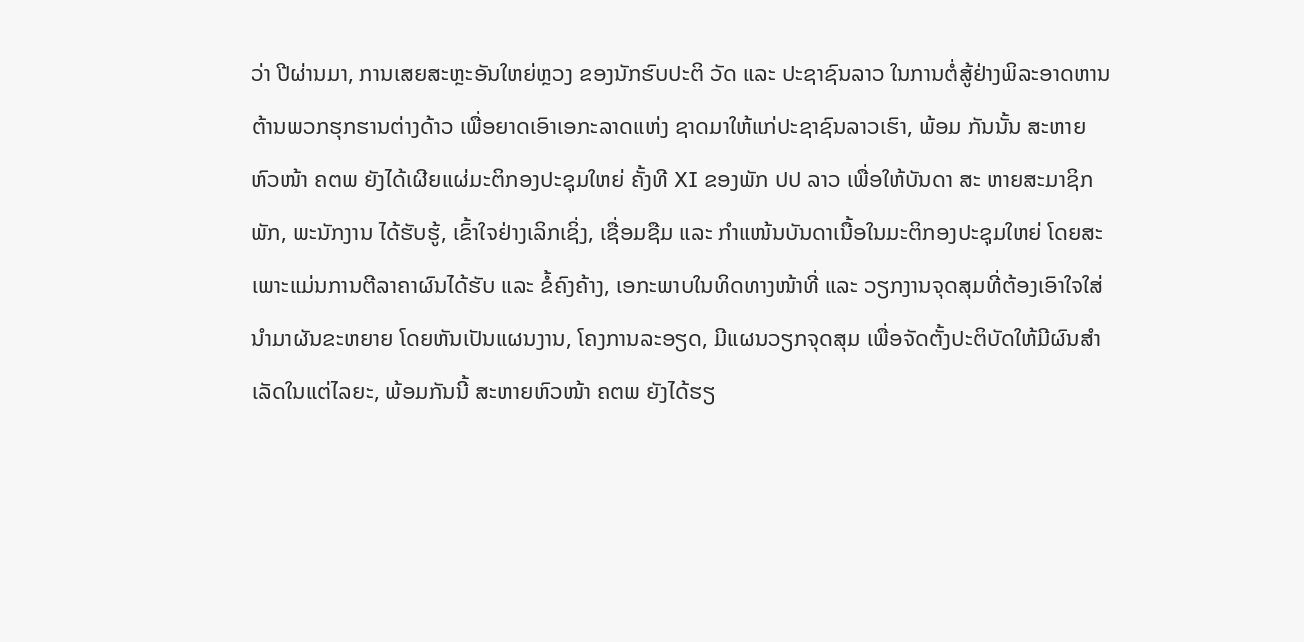ວ່າ ປີຜ່ານມາ, ການເສຍສະຫຼະອັນໃຫຍ່ຫຼວງ ຂອງນັກຮົບປະຕິ ວັດ ແລະ ປະຊາຊົນລາວ ໃນການຕໍ່ສູ້ຢ່າງພິລະອາດຫານຕ້ານພວກຮຸກຮານຕ່າງດ້າວ ເພື່ອຍາດເອົາເອກະລາດແຫ່ງ ຊາດມາໃຫ້ແກ່ປະຊາຊົນລາວເຮົາ, ພ້ອມ ກັນນັ້ນ ສະຫາຍ ຫົວໜ້າ ຄຕພ ຍັງໄດ້ເຜີຍແຜ່ມະຕິກອງປະຊຸມໃຫຍ່ ຄັ້ງທີ XI ຂອງພັກ ປປ ລາວ ເພື່ອໃຫ້ບັນດາ ສະ ຫາຍສະມາຊິກພັກ, ພະນັກງານ ໄດ້ຮັບຮູ້, ເຂົ້າໃຈຢ່າງເລິກເຊິ່ງ, ເຊື່ອມຊືມ ແລະ ກໍາແໜ້ນບັນດາເນື້ອໃນມະຕິກອງປະຊຸມໃຫຍ່ ໂດຍສະເພາະແມ່ນການຕີລາຄາຜົນໄດ້ຮັບ ແລະ ຂໍ້ຄົງຄ້າງ, ເອກະພາບໃນທິດທາງໜ້າທີ່ ແລະ ວຽກງານຈຸດສຸມທີ່ຕ້ອງເອົາໃຈໃສ່ ນໍາມາຜັນຂະຫຍາຍ ໂດຍຫັນເປັນແຜນງານ, ໂຄງການລະອຽດ, ມີແຜນວຽກຈຸດສຸມ ເພື່ອຈັດຕັ້ງປະຕິບັດໃຫ້ມີຜົນສໍາເລັດໃນແຕ່ໄລຍະ, ພ້ອມກັນນີ້ ສະຫາຍຫົວໜ້າ ຄຕພ ຍັງໄດ້ຮຽ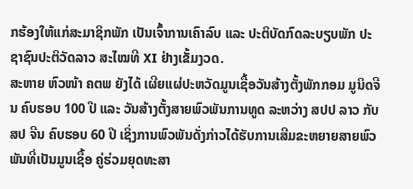ກຮ້ອງໃຫ້ແກ່ສະມາຊິກພັກ ເປັນເຈົ້າການເຄົາລົບ ແລະ ປະຕິບັດກົດລະບຽບພັກ ປະຊາຊົນປະຕິວັດລາວ ສະໄໝທີ XI ຢ່າງເຂັ້ມງວດ.
ສະຫາຍ ຫົວໜ້າ ຄຕພ ຍັງໄດ້ ເຜີຍແຜ່ປະຫວັດມູນເຊື້ອວັນສ້າງຕັ້ງພັກກອມ ມູນິດຈີນ ຄົບຮອບ 100 ປີ ແລະ ວັນສ້າງຕັ້ງສາຍພົວພັນການທູດ ລະຫວ່າງ ສປປ ລາວ ກັບ ສປ ຈີນ ຄົບຮອບ 60 ປີ ເຊິ່ງການພົວພັນດັ່ງກ່າວໄດ້ຮັບການເສີມຂະຫຍາຍສາຍພົວພັນທີ່ເປັນມູນເຊື້ອ ຄູ່ຮ່ວມຍຸດທະສາ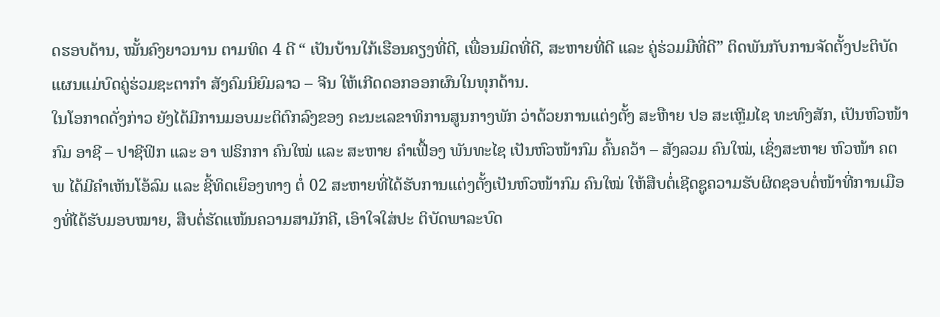ດຮອບດ້ານ, ໝັ້ນຄົງຍາວນານ ຕາມທິດ 4 ດີ “ ເປັນບ້ານໃກ້ເຮືອນຄຽງທີ່ດີ, ເພື່ອນມິດທີ່ດີ, ສະຫາຍທີ່ດີ ແລະ ຄູ່ຮ່ວມມືທີ່ດີ” ຕິດພັນກັບການຈັດຕັ້ງປະຕິບັດແຜນແມ່ບົດຄູ່ຮ່ວມຊະຕາກໍາ ສັງຄົມນິຍົມລາວ – ຈີນ ໃຫ້ເກີດດອກອອກຜົນໃນທຸກດ້ານ.
ໃນໂອກາດດັ່ງກ່າວ ຍັງໄດ້ມີການມອບມະຕິຕົກລົງຂອງ ຄະນະເລຂາທິການສູນກາງພັກ ວ່າດ້ວຍການແຕ່ງຕັ້ງ ສະືຫາຍ ປອ ສະເຫຼີມໄຊ ທະທົງສັກ, ເປັນຫົວໜ້າກົມ ອາຊີ – ປາຊີຟິກ ແລະ ອາ ຟຣິກກາ ຄົນໃໝ່ ແລະ ສະຫາຍ ຄໍາເຟື້ອງ ພັນທະໄຊ ເປັນຫົວໜ້າກົມ ຄົ້ນຄວ້າ – ສັງລວມ ຄົນໃໝ່, ເຊິ່ງສະຫາຍ ຫົວໜ້າ ຄຕພ ໄດ້ມີຄໍາເຫັນໂອ້ລົມ ແລະ ຊີ້ທິດເຍຶອງທາງ ຕໍ່ 02 ສະຫາຍທີ່ໄດ້ຮັບການແຕ່ງຕັ້ງເປັນຫົວໜ້າກົມ ຄົນໃໝ່ ໃຫ້ສືບຕໍ່ເຊີດຊູຄວາມຮັບຜິດຊອບຕໍ່ໜ້າທີ່ການເມືອງທີ່ໄດ້ຮັບມອບໝາຍ, ສືບຕໍ່ຮັດແໜ້ນຄວາມສາມັກຄີ, ເອົາໃຈໃສ່ປະ ຕິບັດພາລະບົດ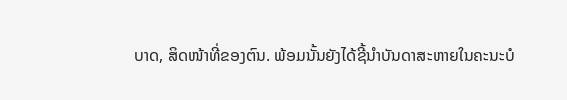ບາດ, ສິດໜ້າທີ່ຂອງຕົນ. ພ້ອມນັ້ນຍັງໄດ້ຊີ້ນໍາບັນດາສະຫາຍໃນຄະນະບໍ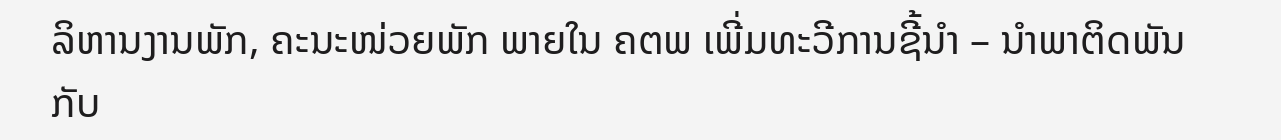ລິຫານງານພັກ, ຄະນະໜ່ວຍພັກ ພາຍໃນ ຄຕພ ເພີ່ມທະວີການຊີ້ນໍາ – ນໍາພາຕິດພັນກັບ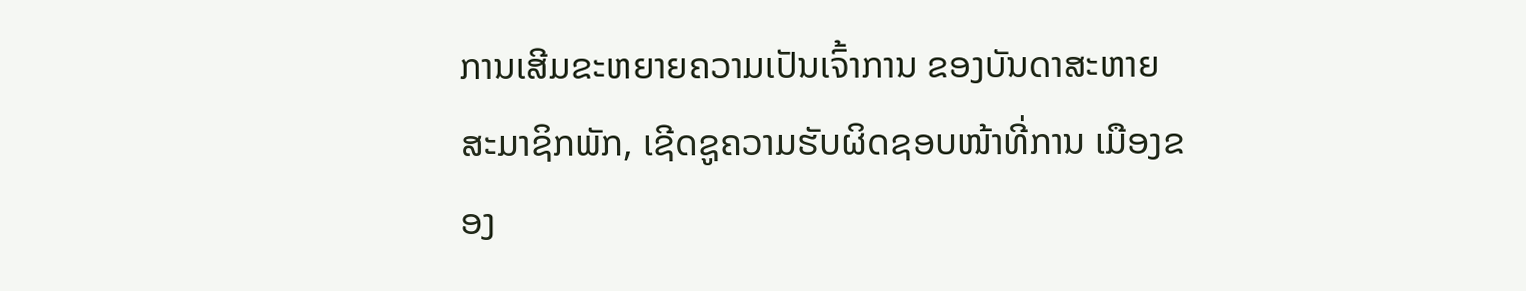ການເສີມຂະຫຍາຍຄວາມເປັນເຈົ້າການ ຂອງບັນດາສະຫາຍສະມາຊິກພັກ, ເຊີດຊູຄວາມຮັບຜິດຊອບໜ້າທີ່ການ ເມືອງຂອງ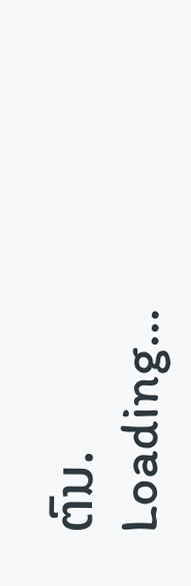ຕົນ.
Loading...